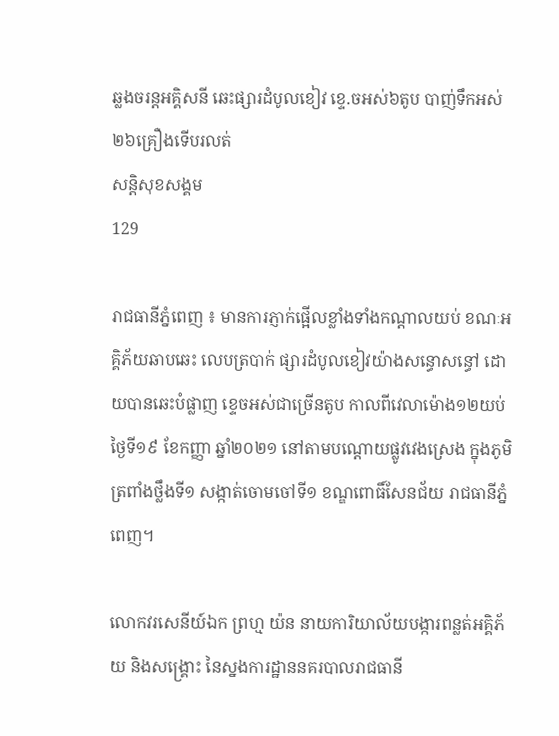ឆ្លងចរន្តអគ្គិសនី ឆេះផ្សារដំបូលខៀវ ខ្ទេ.ចអស់៦តូប បាញ់ទឹកអស់២៦គ្រឿងទើបរលត់
សន្តិសុខសង្គម
129

រាជធានីភ្នំពេញ ៖ មានការភ្ញាក់ផ្អើលខ្លាំងទាំងកណ្តាលយប់ ខណៈអគ្គិភ័យឆាបឆេះ លេបត្របាក់ ផ្សារដំបូលខៀវយ៉ាងសន្ធោសន្ធៅ ដោយបានឆេះបំផ្លាញ ខ្ទេចអស់ជាច្រើនតូប កាលពីវេលាម៉ោង១២យប់ ថ្ងៃទី១៩ ខែកញ្ញា ឆ្នាំ២០២១ នៅតាមបណ្ដោយផ្លូវវេងស្រេង ក្នុងភូមិត្រពាំងថ្លឹងទី១ សង្កាត់ចោមចៅទី១ ខណ្ឌពោធិ៍សែនជ័យ រាជធានីភ្នំពេញ។

លោកវរសេនីយ៍ឯក ព្រហ្ម យ៉ន នាយការិយាល័យបង្ការពន្លត់អគ្គិភ័យ និងសង្គ្រោះ នៃស្នងការដ្ឋាននគរបាលរាជធានី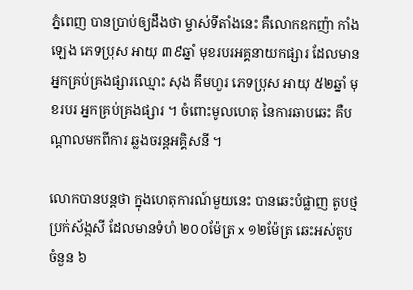ភ្នំពេញ បានប្រាប់ឲ្យដឹងថា ម្ចាស់ទីតាំងនេះ គឺលោកឧកញ៉ា កាំង ឡេង ភេទប្រុស អាយុ ៣៩ឆ្នាំ មុខរបរអគ្គនាយកផ្សារ ដែលមានអ្នកគ្រប់គ្រងផ្សារឈ្មោះ សុង គឹមហួរ ភេទប្រុស អាយុ ៥២ឆ្នាំ មុខរបរ អ្នកគ្រប់គ្រងផ្សារ ។ ចំពោះមូលហេតុ នៃការឆាបឆេះ គឺបណ្តាលមកពីការ ឆ្លងចរន្ដអគ្គិសនី ។

លោកបានបន្តថា ក្នុងហេតុការណ៍មួយនេះ បានឆេះបំផ្លាញ តូបថ្មប្រក់ស័ង្កសី ដែលមានទំហំ ២០០ម៉ែត្រ x ១២ម៉ែត្រ ឆេះអស់តូបចំនួន ៦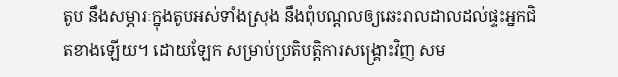តូប នឹងសម្ភារៈក្នុងតូបអស់ទាំងស្រុង នឹងពុំបណ្តលឲ្យឆេះរាលដាលដល់ផ្ទះអ្នកជិតខាងឡើយ។ ដោយឡែក សម្រាប់ប្រតិបត្តិការសង្គ្រោះវិញ សម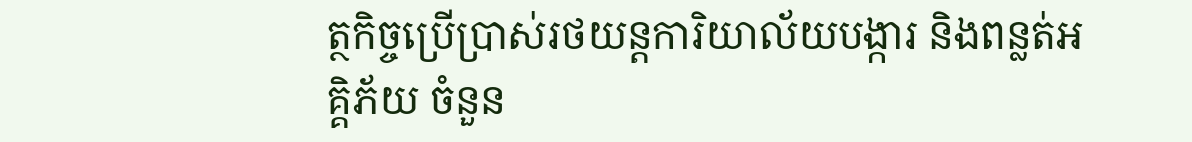ត្ថកិច្ចប្រើប្រាស់រថយន្ដការិយាល័យបង្ការ និងពន្លត់អគ្គិភ័យ ចំនួន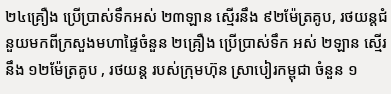២៤គ្រឿង ប្រើប្រាស់ទឹកអស់ ២៣ឡាន ស្មើរនឹង ៩២ម៉ែត្រគូប, រថយន្តជំនួយមកពីក្រសួងមហាផ្ទៃចំនួន ២គ្រឿង ប្រើប្រាស់ទឹក អស់ ២ឡាន ស្មើរនឹង ១២ម៉ែត្រគូប , រថយន្ត របស់ក្រុមហ៊ុន ស្រាបៀរកម្ពុជា ចំនួន ១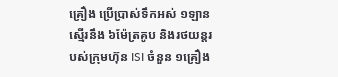គ្រឿង ប្រើប្រាស់ទឹកអស់ ១ឡាន ស្មើរនឹង ៦ម៉ែត្រគូប និងរថយន្តរបស់ក្រុមហ៊ុន ISI ចំនួន ១គ្រឿង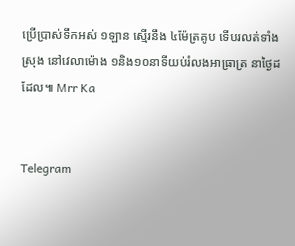ប្រើប្រាស់ទឹកអស់ ១ឡាន ស្មើរនឹង ៤ម៉ែត្រគូប ទើបរលត់ទាំងស្រុង នៅវេលាម៉ោង ១និង១០នាទីយប់រំលងអាធ្រាត្រ នាថ្ងៃដដែល៕ Mrr Ka


Telegram